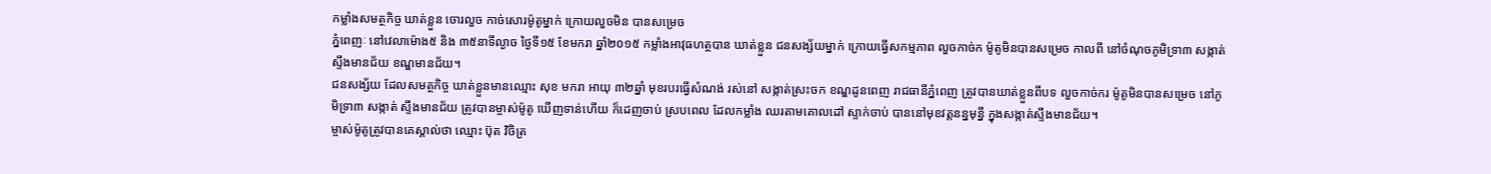កម្លាំងសមត្ថកិច្ច ឃាត់ខ្លួន ចោរលួច កាច់សោរម៉ូតូម្នាក់ ក្រោយលួចមិន បានសម្រេច
ភ្នំពេញៈ នៅវេលាម៉ោង៥ និង ៣៥នាទីល្ងាច ថ្ងៃទី១៥ ខែមករា ឆ្នាំ២០១៥ កម្លាំងអាវុធហត្ថបាន ឃាត់ខ្លួន ជនសង្ស័យម្នាក់ ក្រោយធ្វើសកម្មភាព លួចកាច់ក ម៉ូតូមិនបានសម្រេច កាលពី នៅចំណុចភូមិទ្រា៣ សង្កាត់ស្ទឹងមានជ័យ ខណ្ឌមានជ័យ។
ជនសង្ស័យ ដែលសមត្ថកិច្ច ឃាត់ខ្លួនមានឈ្មោះ សុខ មករា អាយុ ៣២ឆ្នាំ មុខរបរធ្វើសំណង់ រស់នៅ សង្កាត់ស្រះចក ខណ្ឌដូនពេញ រាជធានីភ្នំពេញ ត្រូវបានឃាត់ខ្លួនពីបទ លួចកាច់ករ ម៉ូតូមិនបានសម្រេច នៅភូមិទ្រា៣ សង្កាត់ ស្ទឹងមានជ័យ ត្រូវបានម្ចាស់ម៉ូតូ ឃើញទាន់ហើយ ក៏ដេញចាប់ ស្របពេល ដែលកម្លាំង ឈរតាមគោលដៅ ស្ទាក់ចាប់ បាននៅមុខវត្តនន្នមុន្នី ក្នុងសង្កាត់ស្ទឹងមានជ័យ។
ម្ចាស់ម៉ូតូត្រូវបានគេស្គាល់ថា ឈ្មោះ ប៊ុត វិចិត្រ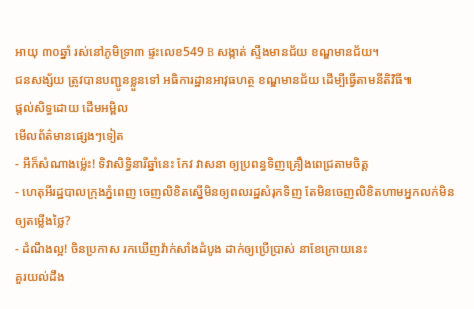អាយុ ៣០ឆ្នាំ រស់នៅភូមិទ្រា៣ ផ្ទះលេខ549 B សង្កាត់ ស្ទឹងមានជ័យ ខណ្ឌមានជ័យ។
ជនសង្ស័យ ត្រូវបានបញ្ជូនខ្លួនទៅ អធិការដ្ឋានអាវុធហត្ថ ខណ្ឌមានជ័យ ដើម្បីធ្វើតាមនីតិវិធី៕
ផ្តល់សិទ្ធដោយ ដើមអម្ពិល
មើលព័ត៌មានផ្សេងៗទៀត
- អីក៏សំណាងម្ល៉េះ! ទិវាសិទ្ធិនារីឆ្នាំនេះ កែវ វាសនា ឲ្យប្រពន្ធទិញគ្រឿងពេជ្រតាមចិត្ត
- ហេតុអីរដ្ឋបាលក្រុងភ្នំពេញ ចេញលិខិតស្នើមិនឲ្យពលរដ្ឋសំរុកទិញ តែមិនចេញលិខិតហាមអ្នកលក់មិនឲ្យតម្លើងថ្លៃ?
- ដំណឹងល្អ! ចិនប្រកាស រកឃើញវ៉ាក់សាំងដំបូង ដាក់ឲ្យប្រើប្រាស់ នាខែក្រោយនេះ
គួរយល់ដឹង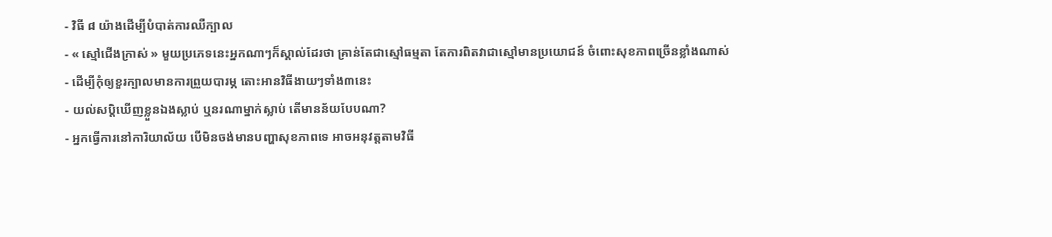- វិធី ៨ យ៉ាងដើម្បីបំបាត់ការឈឺក្បាល
- « ស្មៅជើងក្រាស់ » មួយប្រភេទនេះអ្នកណាៗក៏ស្គាល់ដែរថា គ្រាន់តែជាស្មៅធម្មតា តែការពិតវាជាស្មៅមានប្រយោជន៍ ចំពោះសុខភាពច្រើនខ្លាំងណាស់
- ដើម្បីកុំឲ្យខួរក្បាលមានការព្រួយបារម្ភ តោះអានវិធីងាយៗទាំង៣នេះ
- យល់សប្តិឃើញខ្លួនឯងស្លាប់ ឬនរណាម្នាក់ស្លាប់ តើមានន័យបែបណា?
- អ្នកធ្វើការនៅការិយាល័យ បើមិនចង់មានបញ្ហាសុខភាពទេ អាចអនុវត្តតាមវិធី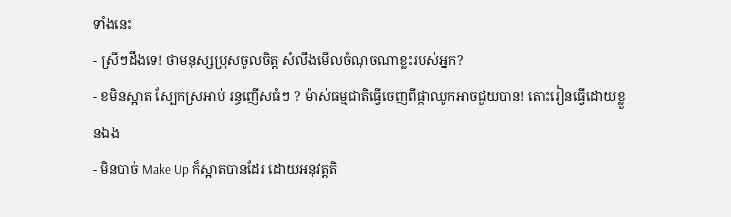ទាំងនេះ
- ស្រីៗដឹងទេ! ថាមនុស្សប្រុសចូលចិត្ត សំលឹងមើលចំណុចណាខ្លះរបស់អ្នក?
- ខមិនស្អាត ស្បែកស្រអាប់ រន្ធញើសធំៗ ? ម៉ាស់ធម្មជាតិធ្វើចេញពីផ្កាឈូកអាចជួយបាន! តោះរៀនធ្វើដោយខ្លួនឯង
- មិនបាច់ Make Up ក៏ស្អាតបានដែរ ដោយអនុវត្តតិ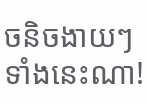ចនិចងាយៗទាំងនេះណា!